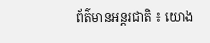ព័ត៌មានអន្តរជាតិ ៖ យោង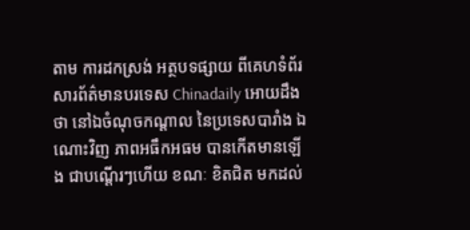តាម ការដកស្រង់ អត្ថបទផ្សាយ ពីគេហទំព័រសារព័ត៌មានបរទេស Chinadaily អោយដឹងថា នៅឯចំណុចកណ្តាល នៃប្រទេសបារាំង ឯណោះវិញ ភាពអធឹកអធម បានកើតមានឡើង ជាបណ្តើរៗហើយ ខណៈ ខិតជិត មកដល់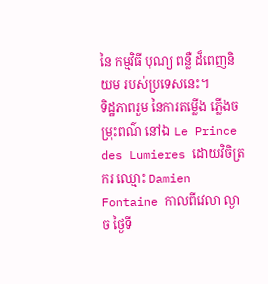នៃ កម្មវិធី បុណ្យ ពន្លឺ ដ៏ពេញនិយម របស់ប្រទេសនេះ។
ទិដ្ឋភាពរួម នៃការតម្លើង ភ្លើងចម្រុះពណ៌ នៅឯ Le Prince des Lumieres ដោយវិចិត្រករ ឈ្មោះ Damien Fontaine កាលពីវេលា ល្ងាច ថ្ងៃទី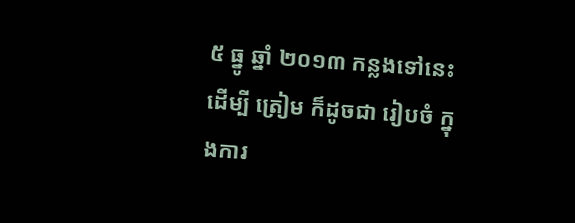៥ ធ្នូ ឆ្នាំ ២០១៣ កន្លងទៅនេះ ដើម្បី ត្រៀម ក៏ដូចជា រៀបចំ ក្នុងការ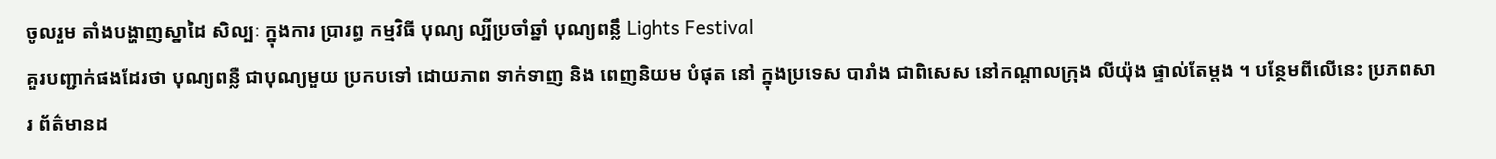ចូលរួម តាំងបង្ហាញស្នាដៃ សិល្បៈ ក្នុងការ ប្រារព្ធ កម្មវិធី បុណ្យ ល្បីប្រចាំឆ្នាំ បុណ្យពន្លឹ Lights Festival
គួរបញ្ជាក់ផងដែរថា បុណ្យពន្លឺ ជាបុណ្យមួយ ប្រកបទៅ ដោយភាព ទាក់ទាញ និង ពេញនិយម បំផុត នៅ ក្នុងប្រទេស បារាំង ជាពិសេស នៅកណ្តាលក្រុង លីយ៉ុង ផ្ទាល់តែម្តង ។ បន្ថែមពីលើនេះ ប្រភពសារ ព័ត៌មានដ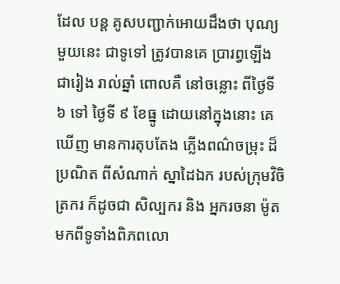ដែល បន្ត គូសបញ្ជាក់អោយដឹងថា បុណ្យមួយនេះ ជាទូទៅ ត្រូវបានគេ ប្រារព្វឡើង ជារៀង រាល់ឆ្នាំ ពោលគឺ នៅចន្លោះ ពីថ្ងៃទី ៦ ទៅ ថ្ងៃទី ៩ ខែធ្នូ ដោយនៅក្នុងនោះ គេឃើញ មានការតុបតែង ភ្លើងពណ៌ចម្រុះ ដ៏ប្រណិត ពីសំណាក់ ស្នាដៃឯក របស់ក្រុមវិចិត្រករ ក៏ដូចជា សិល្បករ និង អ្នករចនា ម៉ូត មកពីទូទាំងពិភពលោ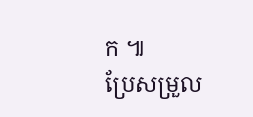ក ៕
ប្រែសម្រួល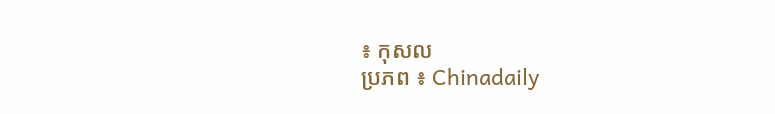៖ កុសល
ប្រភព ៖ Chinadaily